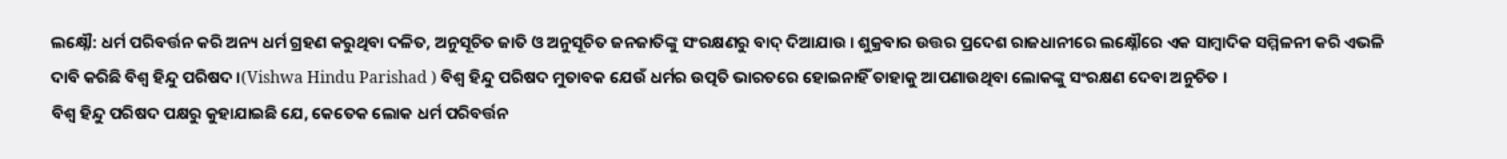ଲକ୍ଷ୍ନୌ: ଧର୍ମ ପରିବର୍ତ୍ତନ କରି ଅନ୍ୟ ଧର୍ମ ଗ୍ରହଣ କରୁଥିବା ଦଳିତ, ଅନୁସୂଚିତ ଜାତି ଓ ଅନୁସୂଚିତ ଜନଜାତିଙ୍କୁ ସଂରକ୍ଷଣରୁ ବାଦ୍ ଦିଆଯାଉ । ଶୁକ୍ରବାର ଉତ୍ତର ପ୍ରଦେଶ ରାଜଧାନୀରେ ଲକ୍ଷ୍ନୌରେ ଏକ ସାମ୍ବାଦିକ ସମ୍ମିଳନୀ କରି ଏଭଳି ଦାବି କରିଛି ବିଶ୍ବ ହିନ୍ଦୁ ପରିଷଦ ।(Vishwa Hindu Parishad ) ବିଶ୍ବ ହିନ୍ଦୁ ପରିଷଦ ମୁତାବକ ଯେଉଁ ଧର୍ମର ଉତ୍ପତି ଭାରତରେ ହୋଇନାହିଁ ତାହାକୁ ଆପଣାଉଥିବା ଲୋକଙ୍କୁ ସଂରକ୍ଷଣ ଦେବା ଅନୁଚିତ ।
ବିଶ୍ବ ହିନ୍ଦୁ ପରିଷଦ ପକ୍ଷରୁ କୁହାଯାଇଛି ଯେ, କେତେକ ଲୋକ ଧର୍ମ ପରିବର୍ତ୍ତନ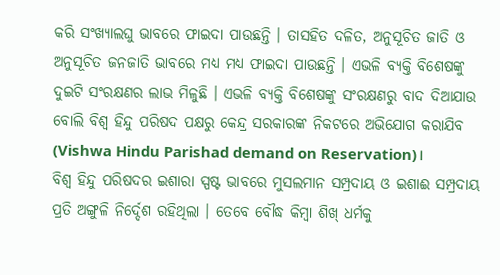କରି ସଂଖ୍ୟାଲଘୁ ଭାବରେ ଫାଇଦା ପାଉଛନ୍ତି । ତାସହିତ ଦଳିତ, ଅନୁସୂଚିତ ଜାତି ଓ ଅନୁସୂଚିତ ଜନଜାତି ଭାବରେ ମଧ୍ୟ ମଧ୍ୟ ଫାଇଦା ପାଉଛନ୍ତି । ଏଭଳି ବ୍ୟକ୍ତି ବିଶେଷଙ୍କୁ ଦୁଇଟି ସଂରକ୍ଷଣର ଲାଭ ମିଳୁଛି । ଏଭଳି ବ୍ୟକ୍ତି ବିଶେଷଙ୍କୁ ସଂରକ୍ଷଣରୁ ବାଦ ଦିଆଯାଉ ବୋଲି ବିଶ୍ବ ହିନ୍ଦୁ ପରିଷଦ ପକ୍ଷରୁ କେନ୍ଦ୍ର ସରକାରଙ୍କ ନିକଟରେ ଅଭିଯୋଗ କରାଯିବ (Vishwa Hindu Parishad demand on Reservation)।
ବିଶ୍ବ ହିନ୍ଦୁ ପରିଷଦର ଇଶାରା ସ୍ପଷ୍ଟ ଭାବରେ ମୁସଲମାନ ସମ୍ପ୍ରଦାୟ ଓ ଇଶାଈ ସମ୍ପ୍ରଦାୟ ପ୍ରତି ଅଙ୍ଗୁଳି ନିର୍ଦ୍ଦେଶ ରହିଥିଲା । ତେବେ ବୌଦ୍ଧ କିମ୍ବା ଶିଖ୍ ଧର୍ମକୁ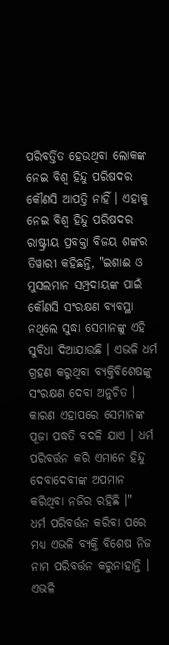ପରିବର୍ତ୍ତିତ ହେଉଥିବା ଲୋକଙ୍କ ନେଇ ବିଶ୍ବ ହିନ୍ଦୁ ପରିଷଦର କୌଣସି ଆପତ୍ତି ନାହିଁ । ଏହାକୁ ନେଇ ବିଶ୍ବ ହିନ୍ଦୁ ପରିଷଦର ରାଷ୍ଟ୍ରୀୟ ପ୍ରବକ୍ତା ବିଜୟ ଶଙ୍କର ତିୱାରୀ କହିଛନ୍ତି, "ଇଶାଈ ଓ ମୁସଲମାନ ସମ୍ପ୍ରଦାୟଙ୍କ ପାଇଁ କୌଣସି ସଂରକ୍ଷଣ ବ୍ୟବସ୍ଥା ନଥିଲେ ସୁଦ୍ଧା ସେମାନଙ୍କୁ ଏହି ସୁବିଧା ଦିଆଯାଉଛି । ଏଭଳି ଧର୍ମ ଗ୍ରହଣ କରୁଥିବା ବ୍ୟକ୍ତିବିଶେଷଙ୍କୁ ସଂରକ୍ଷଣ ଦେବା ଅନୁଚିତ । କାରଣ ଏହାପରେ ସେମାନଙ୍କ ପୂଜା ପଦ୍ଧତି ବଦଳି ଯାଏ । ଧର୍ମ ପରିବର୍ତ୍ତନ କରି ଏମାନେ ହିନ୍ଦୁ ଦେବାଦେବୀଙ୍କ ଅପମାନ କରିଥିବା ନଜିର ରହିଛି ।"
ଧର୍ମ ପରିବର୍ତ୍ତନ କରିବା ପରେ ମଧ୍ୟ ଏଭଳି ବ୍ୟକ୍ତି ବିଶେଷ ନିଜ ନାମ ପରିବର୍ତ୍ତନ କରୁନାହାନ୍ତି । ଏଭଳି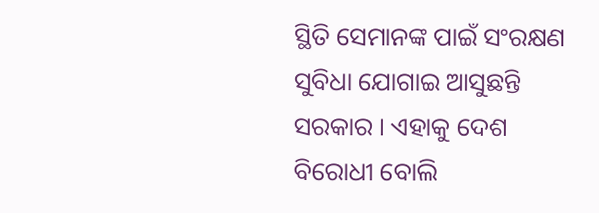ସ୍ଥିତି ସେମାନଙ୍କ ପାଇଁ ସଂରକ୍ଷଣ ସୁବିଧା ଯୋଗାଇ ଆସୁଛନ୍ତି ସରକାର । ଏହାକୁ ଦେଶ ବିରୋଧୀ ବୋଲି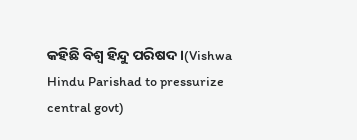କହିଛି ବିଶ୍ବ ହିନ୍ଦୁ ପରିଷଦ ।(Vishwa Hindu Parishad to pressurize central govt)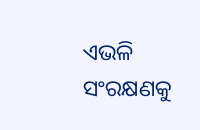ଏଭଳି ସଂରକ୍ଷଣକୁ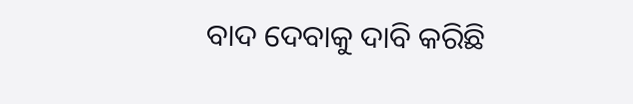ବାଦ ଦେବାକୁ ଦାବି କରିଛି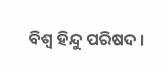ବିଶ୍ବ ହିନ୍ଦୁ ପରିଷଦ ।